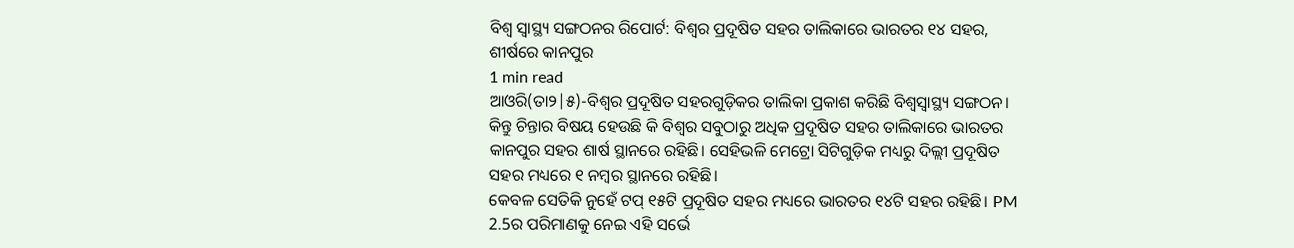ବିଶ୍ୱ ସ୍ୱାସ୍ଥ୍ୟ ସଙ୍ଗଠନର ରିପୋର୍ଟ: ବିଶ୍ୱର ପ୍ରଦୂଷିତ ସହର ତାଲିକାରେ ଭାରତର ୧୪ ସହର, ଶୀର୍ଷରେ କାନପୁର
1 min read
ଆଓରି(ତା୨|୫)-ବିଶ୍ୱର ପ୍ରଦୂଷିତ ସହରଗୁଡ଼ିକର ତାଲିକା ପ୍ରକାଶ କରିଛି ବିଶ୍ୱସ୍ୱାସ୍ଥ୍ୟ ସଙ୍ଗଠନ। କିନ୍ତୁ ଚିନ୍ତାର ବିଷୟ ହେଉଛି କି ବିଶ୍ୱର ସବୁଠାରୁ ଅଧିକ ପ୍ରଦୂଷିତ ସହର ତାଲିକାରେ ଭାରତର କାନପୁର ସହର ଶାର୍ଷ ସ୍ଥାନରେ ରହିଛି। ସେହିଭଳି ମେଟ୍ରୋ ସିଟିଗୁଡ଼ିକ ମଧ୍ୟରୁ ଦିଲ୍ଲୀ ପ୍ରଦୂଷିତ ସହର ମଧ୍ୟରେ ୧ ନମ୍ବର ସ୍ଥାନରେ ରହିଛି।
କେବଳ ସେତିକି ନୁହେଁ ଟପ୍ ୧୫ଟି ପ୍ରଦୂଷିତ ସହର ମଧ୍ୟରେ ଭାରତର ୧୪ଟି ସହର ରହିଛି। PM 2.5ର ପରିମାଣକୁ ନେଇ ଏହି ସର୍ଭେ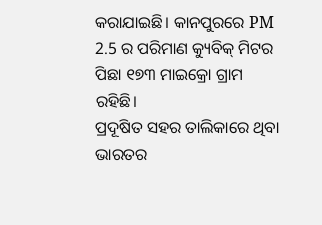କରାଯାଇଛି। କାନପୁରରେ PM 2.5 ର ପରିମାଣ କ୍ୟୁବିକ୍ ମିଟର ପିଛା ୧୭୩ ମାଇକ୍ରୋ ଗ୍ରାମ ରହିଛି।
ପ୍ରଦୂଷିତ ସହର ତାଲିକାରେ ଥିବା ଭାରତର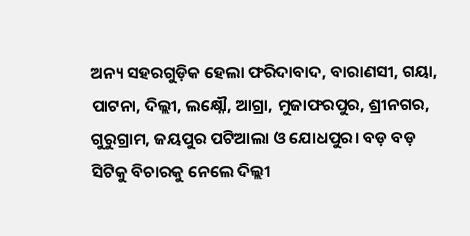ଅନ୍ୟ ସହରଗୁଡ଼ିକ ହେଲା ଫରିଦାବାଦ, ବାରାଣସୀ, ଗୟା, ପାଟନା, ଦିଲ୍ଲୀ, ଲକ୍ଷ୍ନୌ, ଆଗ୍ରା, ମୁଜାଫରପୁର, ଶ୍ରୀନଗର, ଗୁରୁଗ୍ରାମ, ଜୟପୁର ପଟିଆଲା ଓ ଯୋଧପୁର। ବଡ଼ ବଡ଼ ସିଟିକୁ ବିଚାରକୁ ନେଲେ ଦିଲ୍ଲୀ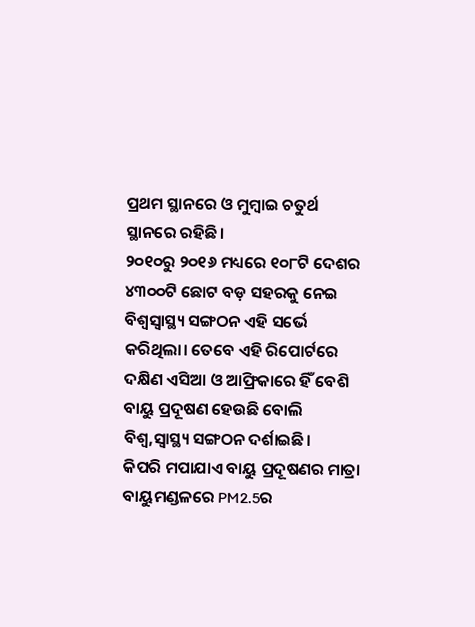ପ୍ରଥମ ସ୍ଥାନରେ ଓ ମୁମ୍ବାଇ ଚତୁର୍ଥ ସ୍ଥାନରେ ରହିଛି।
୨୦୧୦ରୁ ୨୦୧୬ ମଧ୍ୟରେ ୧୦୮ଟି ଦେଶର ୪୩୦୦ଟି ଛୋଟ ବଡ଼ ସହରକୁ ନେଇ ବିଶ୍ୱସ୍ୱାସ୍ଥ୍ୟ ସଙ୍ଗଠନ ଏହି ସର୍ଭେ କରିଥିଲା। ତେବେ ଏହି ରିପୋର୍ଟରେ ଦକ୍ଷିଣ ଏସିଆ ଓ ଆଫ୍ରିକାରେ ହିଁ ବେଶି ବାୟୁ ପ୍ରଦୂଷଣ ହେଉଛି ବୋଲି ବିଶ୍ୱ,ସ୍ୱାସ୍ଥ୍ୟ ସଙ୍ଗଠନ ଦର୍ଶାଇଛି।
କିପରି ମପାଯାଏ ବାୟୁ ପ୍ରଦୂଷଣର ମାତ୍ରା
ବାୟୁମଣ୍ଡଳରେ PM2.5ର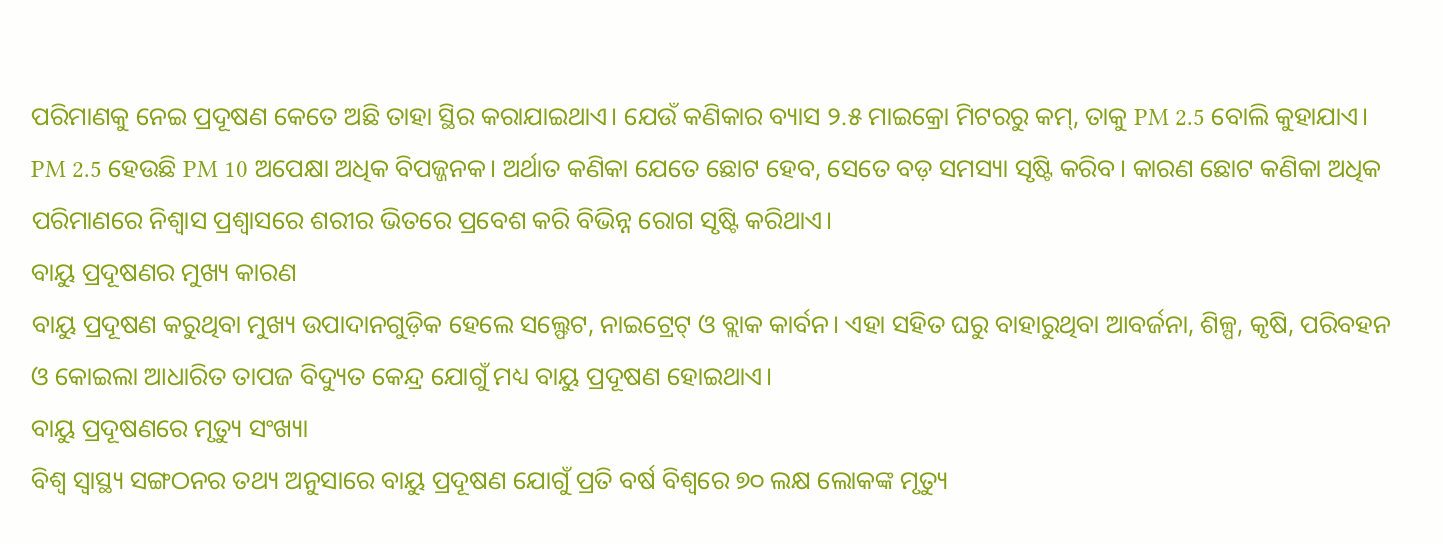ପରିମାଣକୁ ନେଇ ପ୍ରଦୂଷଣ କେତେ ଅଛି ତାହା ସ୍ଥିର କରାଯାଇଥାଏ। ଯେଉଁ କଣିକାର ବ୍ୟାସ ୨.୫ ମାଇକ୍ରୋ ମିଟରରୁ କମ୍, ତାକୁ PM 2.5 ବୋଲି କୁହାଯାଏ।
PM 2.5 ହେଉଛି PM 10 ଅପେକ୍ଷା ଅଧିକ ବିପଜ୍ଜନକ। ଅର୍ଥାତ କଣିକା ଯେତେ ଛୋଟ ହେବ, ସେତେ ବଡ଼ ସମସ୍ୟା ସୃଷ୍ଟି କରିବ। କାରଣ ଛୋଟ କଣିକା ଅଧିକ ପରିମାଣରେ ନିଶ୍ୱାସ ପ୍ରଶ୍ୱାସରେ ଶରୀର ଭିତରେ ପ୍ରବେଶ କରି ବିଭିନ୍ନ ରୋଗ ସୃଷ୍ଟି କରିଥାଏ।
ବାୟୁ ପ୍ରଦୂଷଣର ମୁଖ୍ୟ କାରଣ
ବାୟୁ ପ୍ରଦୂଷଣ କରୁଥିବା ମୁଖ୍ୟ ଉପାଦାନଗୁଡ଼ିକ ହେଲେ ସଲ୍ଫେଟ, ନାଇଟ୍ରେଟ୍ ଓ ବ୍ଲାକ କାର୍ବନ। ଏହା ସହିତ ଘରୁ ବାହାରୁଥିବା ଆବର୍ଜନା, ଶିଳ୍ପ, କୃଷି, ପରିବହନ ଓ କୋଇଲା ଆଧାରିତ ତାପଜ ବିଦ୍ୟୁତ କେନ୍ଦ୍ର ଯୋଗୁଁ ମଧ୍ୟ ବାୟୁ ପ୍ରଦୂଷଣ ହୋଇଥାଏ।
ବାୟୁ ପ୍ରଦୂଷଣରେ ମୃତ୍ୟୁ ସଂଖ୍ୟା
ବିଶ୍ୱ ସ୍ୱାସ୍ଥ୍ୟ ସଙ୍ଗଠନର ତଥ୍ୟ ଅନୁସାରେ ବାୟୁ ପ୍ରଦୂଷଣ ଯୋଗୁଁ ପ୍ରତି ବର୍ଷ ବିଶ୍ୱରେ ୭୦ ଲକ୍ଷ ଲୋକଙ୍କ ମୃତ୍ୟୁ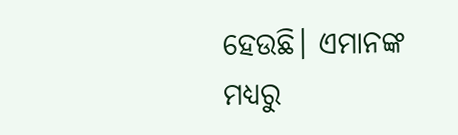ହେଉଛି। ଏମାନଙ୍କ ମଧ୍ୟରୁ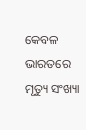କେବଳ ଭାରତରେ ମୃତ୍ୟୁ ସଂଖ୍ୟା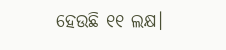ହେଉଛି ୧୧ ଲକ୍ଷ।